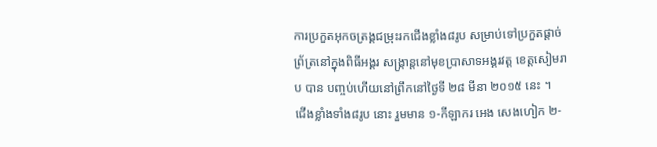ការប្រកួតអុកចត្រង្គជម្រុះរកជើងខ្លាំង៨រូប សម្រាប់ទៅប្រកួតផ្តាច់ព្រ័ត្រនៅក្នុងពិធីអង្គរ សង្ក្រាន្តនៅមុខប្រាសាទអង្គរវត្ត ខេត្តសៀមរាប បាន បញ្ចប់ហើយនៅព្រឹកនៅថ្ងៃទី ២៨ មីនា ២០១៥ នេះ ។
ជើងខ្លាំងទាំង៨រូប នោះ រួមមាន ១-កីឡាករ អេង សេងហៀក ២-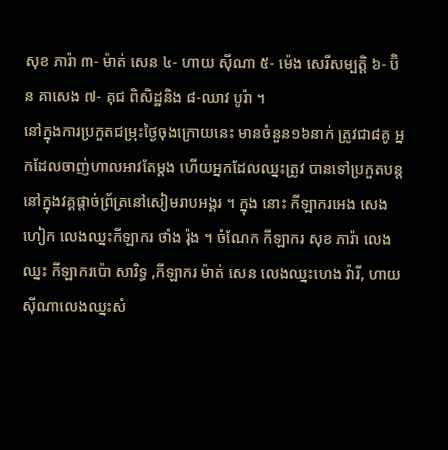សុខ ភារ៉ា ៣- ម៉ាត់ សេន ៤- ហាយ ស៊ីណា ៥- ម៉េង សេរីសម្បត្តិ ៦- ប៊ិន គាសេង ៧- គុជ ពិសិដ្ឋនិង ៨-ឈាវ បូរ៉ា ។
នៅក្នុងការប្រកួតជម្រុះថ្ងៃចុងក្រោយនេះ មានចំនួន១៦នាក់ ត្រូវជា៨គូ អ្នកដែលចាញ់ហាលអាវតែម្តង ហើយអ្នកដែលឈ្នះត្រូវ បានទៅប្រកួតបន្តនៅក្នុងវគ្គផ្តាច់ព្រ័ត្រនៅសៀមរាបអង្គរ ។ ក្នុង នោះ កីឡាករអេង សេងហៀក លេងឈ្នះកីឡាករ ថាំង រ៉ុង ។ ចំណែក កីឡាករ សុខ ភារ៉ា លេងឈ្នះ កីឡាករប៉ោ សារិទ្ធ ,កីឡាករ ម៉ាត់ សេន លេងឈ្នះហេង វ៉ារី, ហាយ ស៊ីណាលេងឈ្នះសំ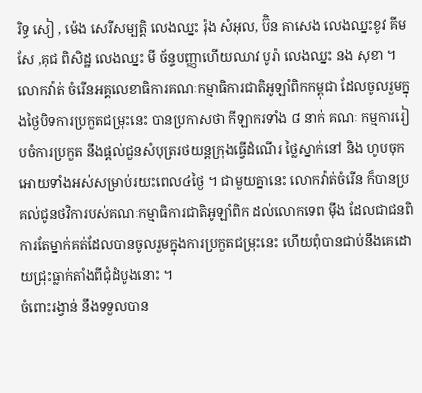រិទ្ធ សៀ , ម៉េង សេរីសម្បត្តិ លេងឈ្នះ រ៉ុង សំអុល, ប៊ិន គាសេង លេងឈ្នះខូវ គីមសែ ,គុជ ពិសិដ្ឋ លេងឈ្នះ មី ច័ន្ទបញ្ញាហើយឈាវ បូរ៉ា លេងឈ្នះ នង សុខា ។
លោកវ៉ាត់ ចំរើនអគ្គលេខាធិការគណៈកម្មាធិការជាតិអូឡាំពិកកម្ពុជា ដែលចូលរួមក្នុងថ្ងៃបិទការប្រកួតជម្រុះនេះ បានប្រកាសថា កីឡាករទាំង ៨ នាក់ គណៈ កម្មការរៀបចំការប្រកួត នឹងផ្ដល់ជួនសំបុត្ររថយន្តក្រុងធ្វើដំណើរ ថ្លៃស្នាក់នៅ និង ហូបចុកអោយទាំងអស់សម្រាប់រយះពេល៤ថ្ងៃ ។ ជាមួយគ្នានេះ លោកវ៉ាត់ចំរើន ក៏បានប្រគល់ជូនថវិការបស់គណៈកម្មាធិការជាតិអូឡាំពិក ដល់លោកទេព ម៉ឹង ដែលជាជនពិការតែម្នាក់គត់ដែលបានចូលរួមក្នុងការប្រកួតជម្រុះនេះ ហើយពុំបានជាប់នឹងគេដោយជ្រុះធ្លាក់តាំងពីជុំដំបូងនោះ ។
ចំពោះរង្វាន់ នឹងទទួលបាន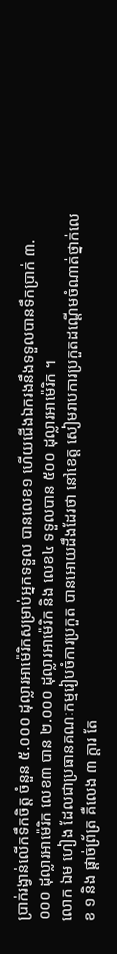ប្រាក់រង្វាន់លើកទឹកចិត្ត ចំនួន ៥.០០០ ដុល្លារអាម៉េរិកសម្រាប់អ្នកទទួល បានលេខ១ ហើយជើងឯករងនឹងទទួលបានទឹកប្រាក់ ៣.០០០ ដុល្លារអាម៉េរិក លេខ៣ បាន ២.០០០ ដុល្លារអាម៉េរិក និង លេខ៤ ទទួលបាន ៥០០ ដុល្លារអាម៉េរិក ។
លោក ឯម ហៀង ដែលជាប្រធានគណៈកម្មរៀបចំការប្រកួត បានអោយដឹងដែរថា នៅខេត្ត សៀមរាបការប្រកួតដណ្ដើមចំណាត់ថ្នាក់លេខ ១ និង ផ្ដាច់ព្រ័ត្រ គឺលេង ៣ ក្ដារ តែ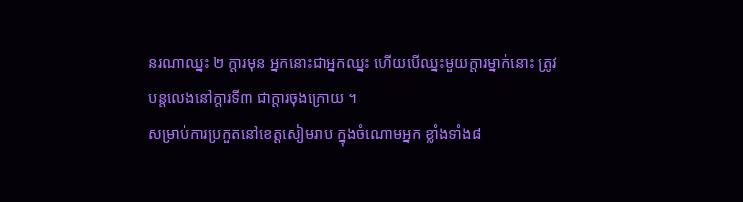នរណាឈ្នះ ២ ក្ដារមុន អ្នកនោះជាអ្នកឈ្នះ ហើយបើឈ្នះមួយក្ដារម្នាក់នោះ ត្រូវបន្តលេងនៅក្ដារទី៣ ជាក្ដារចុងក្រោយ ។
សម្រាប់ការប្រកួតនៅខេត្តសៀមរាប ក្នុងចំណោមអ្នក ខ្លាំងទាំង៨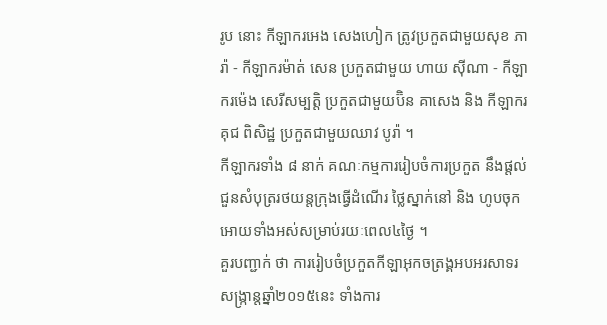រូប នោះ កីឡាករអេង សេងហៀក ត្រូវប្រកួតជាមួយសុខ ភារ៉ា - កីឡាករម៉ាត់ សេន ប្រកួតជាមួយ ហាយ ស៊ីណា - កីឡាករម៉េង សេរីសម្បត្តិ ប្រកួតជាមួយប៊ិន គាសេង និង កីឡាករគុជ ពិសិដ្ឋ ប្រកួតជាមួយឈាវ បូរ៉ា ។
កីឡាករទាំង ៨ នាក់ គណៈកម្មការរៀបចំការប្រកួត នឹងផ្ដល់ជួនសំបុត្ររថយន្តក្រុងធ្វើដំណើរ ថ្លៃស្នាក់នៅ និង ហូបចុកអោយទាំងអស់សម្រាប់រយៈពេល៤ថ្ងៃ ។
គួរបញ្ជាក់ ថា ការរៀបចំប្រកួតកីឡាអុកចត្រង្គអបអរសាទរសង្ក្រាន្តឆ្នាំ២០១៥នេះ ទាំងការ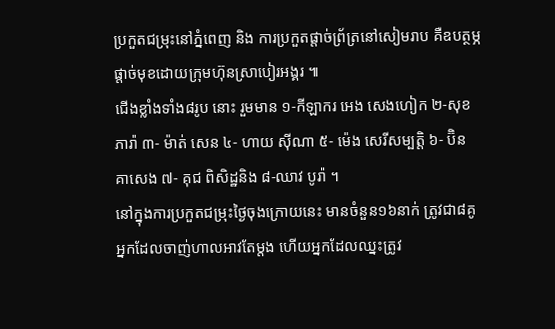ប្រកួតជម្រុះនៅភ្នំពេញ និង ការប្រកួតផ្តាច់ព្រ័ត្រនៅសៀមរាប គឺឧបត្ថម្ភផ្តាច់មុខដោយក្រុមហ៊ុនស្រាបៀរអង្គរ ៕
ជើងខ្លាំងទាំង៨រូប នោះ រួមមាន ១-កីឡាករ អេង សេងហៀក ២-សុខ ភារ៉ា ៣- ម៉ាត់ សេន ៤- ហាយ ស៊ីណា ៥- ម៉េង សេរីសម្បត្តិ ៦- ប៊ិន គាសេង ៧- គុជ ពិសិដ្ឋនិង ៨-ឈាវ បូរ៉ា ។
នៅក្នុងការប្រកួតជម្រុះថ្ងៃចុងក្រោយនេះ មានចំនួន១៦នាក់ ត្រូវជា៨គូ អ្នកដែលចាញ់ហាលអាវតែម្តង ហើយអ្នកដែលឈ្នះត្រូវ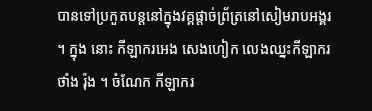បានទៅប្រកួតបន្តនៅក្នុងវគ្គផ្តាច់ព្រ័ត្រនៅសៀមរាបអង្គរ ។ ក្នុង នោះ កីឡាករអេង សេងហៀក លេងឈ្នះកីឡាករ ថាំង រ៉ុង ។ ចំណែក កីឡាករ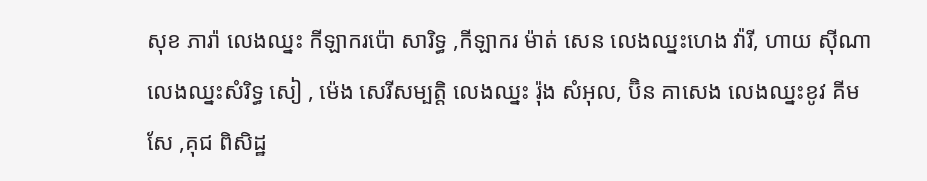សុខ ភារ៉ា លេងឈ្នះ កីឡាករប៉ោ សារិទ្ធ ,កីឡាករ ម៉ាត់ សេន លេងឈ្នះហេង វ៉ារី, ហាយ ស៊ីណាលេងឈ្នះសំរិទ្ធ សៀ , ម៉េង សេរីសម្បត្តិ លេងឈ្នះ រ៉ុង សំអុល, ប៊ិន គាសេង លេងឈ្នះខូវ គីមសែ ,គុជ ពិសិដ្ឋ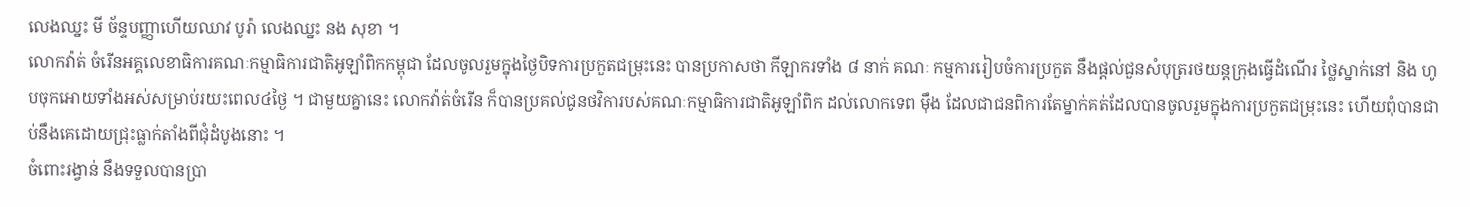លេងឈ្នះ មី ច័ន្ទបញ្ញាហើយឈាវ បូរ៉ា លេងឈ្នះ នង សុខា ។
លោកវ៉ាត់ ចំរើនអគ្គលេខាធិការគណៈកម្មាធិការជាតិអូឡាំពិកកម្ពុជា ដែលចូលរួមក្នុងថ្ងៃបិទការប្រកួតជម្រុះនេះ បានប្រកាសថា កីឡាករទាំង ៨ នាក់ គណៈ កម្មការរៀបចំការប្រកួត នឹងផ្ដល់ជួនសំបុត្ររថយន្តក្រុងធ្វើដំណើរ ថ្លៃស្នាក់នៅ និង ហូបចុកអោយទាំងអស់សម្រាប់រយះពេល៤ថ្ងៃ ។ ជាមួយគ្នានេះ លោកវ៉ាត់ចំរើន ក៏បានប្រគល់ជូនថវិការបស់គណៈកម្មាធិការជាតិអូឡាំពិក ដល់លោកទេព ម៉ឹង ដែលជាជនពិការតែម្នាក់គត់ដែលបានចូលរួមក្នុងការប្រកួតជម្រុះនេះ ហើយពុំបានជាប់នឹងគេដោយជ្រុះធ្លាក់តាំងពីជុំដំបូងនោះ ។
ចំពោះរង្វាន់ នឹងទទួលបានប្រា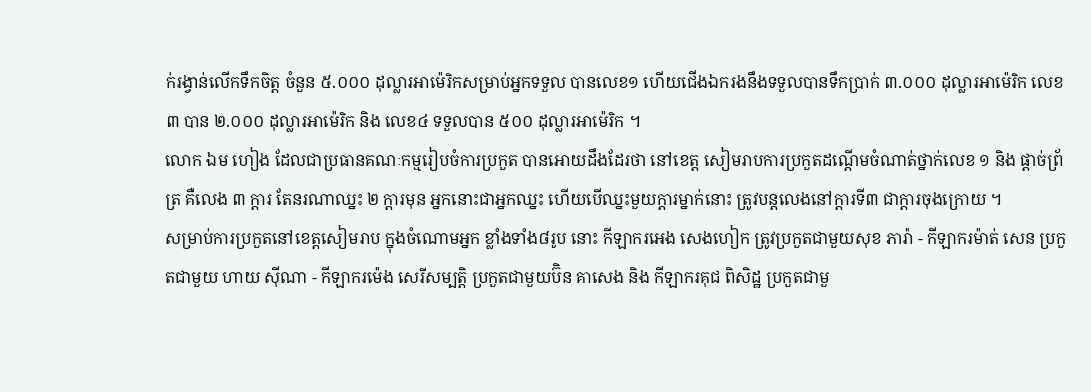ក់រង្វាន់លើកទឹកចិត្ត ចំនួន ៥.០០០ ដុល្លារអាម៉េរិកសម្រាប់អ្នកទទួល បានលេខ១ ហើយជើងឯករងនឹងទទួលបានទឹកប្រាក់ ៣.០០០ ដុល្លារអាម៉េរិក លេខ៣ បាន ២.០០០ ដុល្លារអាម៉េរិក និង លេខ៤ ទទួលបាន ៥០០ ដុល្លារអាម៉េរិក ។
លោក ឯម ហៀង ដែលជាប្រធានគណៈកម្មរៀបចំការប្រកួត បានអោយដឹងដែរថា នៅខេត្ត សៀមរាបការប្រកួតដណ្ដើមចំណាត់ថ្នាក់លេខ ១ និង ផ្ដាច់ព្រ័ត្រ គឺលេង ៣ ក្ដារ តែនរណាឈ្នះ ២ ក្ដារមុន អ្នកនោះជាអ្នកឈ្នះ ហើយបើឈ្នះមួយក្ដារម្នាក់នោះ ត្រូវបន្តលេងនៅក្ដារទី៣ ជាក្ដារចុងក្រោយ ។
សម្រាប់ការប្រកួតនៅខេត្តសៀមរាប ក្នុងចំណោមអ្នក ខ្លាំងទាំង៨រូប នោះ កីឡាករអេង សេងហៀក ត្រូវប្រកួតជាមួយសុខ ភារ៉ា - កីឡាករម៉ាត់ សេន ប្រកួតជាមួយ ហាយ ស៊ីណា - កីឡាករម៉េង សេរីសម្បត្តិ ប្រកួតជាមួយប៊ិន គាសេង និង កីឡាករគុជ ពិសិដ្ឋ ប្រកួតជាមួ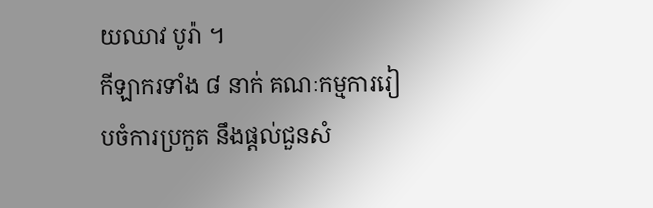យឈាវ បូរ៉ា ។
កីឡាករទាំង ៨ នាក់ គណៈកម្មការរៀបចំការប្រកួត នឹងផ្ដល់ជួនសំ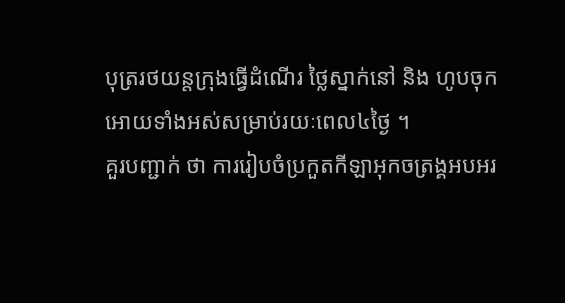បុត្ររថយន្តក្រុងធ្វើដំណើរ ថ្លៃស្នាក់នៅ និង ហូបចុកអោយទាំងអស់សម្រាប់រយៈពេល៤ថ្ងៃ ។
គួរបញ្ជាក់ ថា ការរៀបចំប្រកួតកីឡាអុកចត្រង្គអបអរ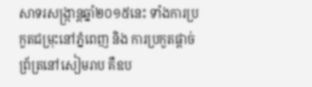សាទរសង្ក្រាន្តឆ្នាំ២០១៥នេះ ទាំងការប្រកួតជម្រុះនៅភ្នំពេញ និង ការប្រកួតផ្តាច់ព្រ័ត្រនៅសៀមរាប គឺឧប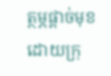ត្ថម្ភផ្តាច់មុខដោយក្រុ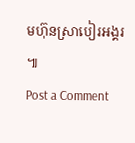មហ៊ុនស្រាបៀរអង្គរ ៕
Post a Comment